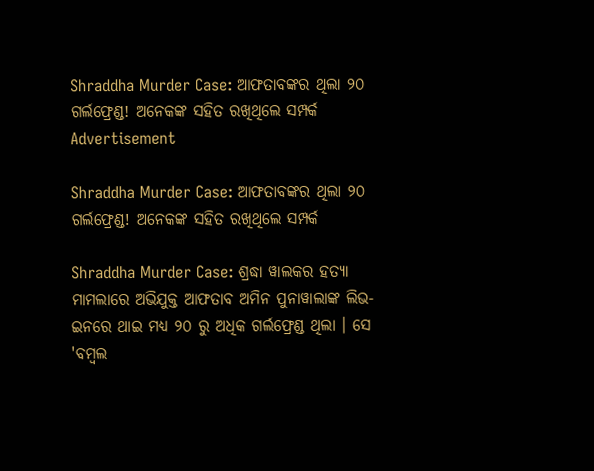Shraddha Murder Case: ଆଫତାବଙ୍କର ଥିଲା ୨୦ ଗର୍ଲଫ୍ରେଣ୍ଡ! ଅନେକଙ୍କ ସହିତ ରଖିଥିଲେ ସମ୍ପର୍କ
Advertisement

Shraddha Murder Case: ଆଫତାବଙ୍କର ଥିଲା ୨୦ ଗର୍ଲଫ୍ରେଣ୍ଡ! ଅନେକଙ୍କ ସହିତ ରଖିଥିଲେ ସମ୍ପର୍କ

Shraddha Murder Case: ଶ୍ରଦ୍ଧା ୱାଲକର ହତ୍ୟା ମାମଲାରେ ଅଭିଯୁକ୍ତ ଆଫତାବ ଅମିନ ପୁନାୱାଲାଙ୍କ ଲିଭ-ଇନରେ ଥାଇ ମଧ୍ୟ ୨୦ ରୁ ଅଧିକ ଗର୍ଲଫ୍ରେଣ୍ଡ ଥିଲା । ସେ 'ବମ୍ବଲ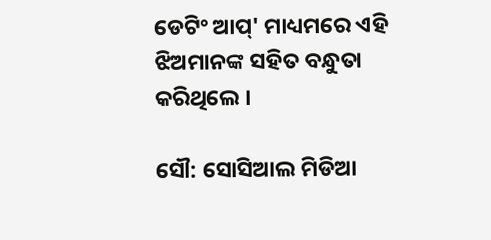ଡେଟିଂ ଆପ୍' ମାଧ୍ୟମରେ ଏହି ଝିଅମାନଙ୍କ ସହିତ ବନ୍ଧୁତା କରିଥିଲେ ।

ସୌ: ସୋସିଆଲ ମିଡିଆ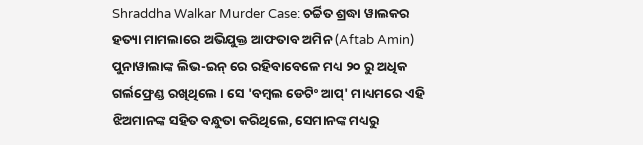Shraddha Walkar Murder Case: ଚର୍ଚ୍ଚିତ ଶ୍ରଦ୍ଧା ୱାଲକର ହତ୍ୟା ମାମଲାରେ ଅଭିଯୁକ୍ତ ଆଫତାବ ଅମିନ (Aftab Amin) ପୁନାୱାଲାଙ୍କ ଲିଭ-ଇନ୍ ରେ ରହିବାବେଳେ ମଧ୍ୟ ୨୦ ରୁ ଅଧିକ ଗର୍ଲଫ୍ରେଣ୍ଡ ରଖିଥିଲେ । ସେ 'ବମ୍ବଲ ଡେଟିଂ ଆପ୍' ମାଧ୍ୟମରେ ଏହି ଝିଅମାନଙ୍କ ସହିତ ବନ୍ଧୁତା କରିଥିଲେ, ସେମାନଙ୍କ ମଧ୍ୟରୁ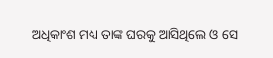ଅଧିକାଂଶ ମଧ୍ୟ ତାଙ୍କ ଘରକୁ ଆସିଥିଲେ ଓ ସେ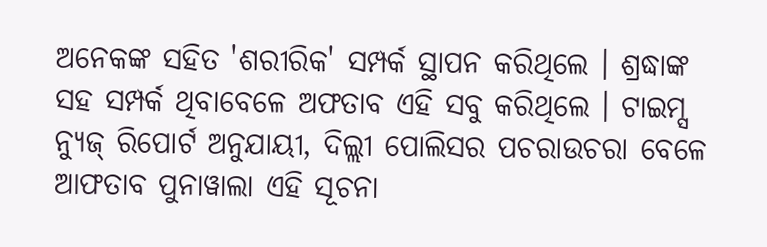ଅନେକଙ୍କ ସହିତ 'ଶରୀରିକ' ସମ୍ପର୍କ ସ୍ଥାପନ କରିଥିଲେ । ଶ୍ରଦ୍ଧାଙ୍କ ସହ ସମ୍ପର୍କ ଥିବାବେଳେ ଅଫତାବ ଏହି ସବୁ କରିଥିଲେ । ଟାଇମ୍ସ ନ୍ୟୁଜ୍ ରିପୋର୍ଟ ଅନୁଯାୟୀ, ଦିଲ୍ଲୀ ପୋଲିସର ପଚରାଉଚରା ବେଳେ ଆଫତାବ ପୁନାୱାଲା ଏହି ସୂଚନା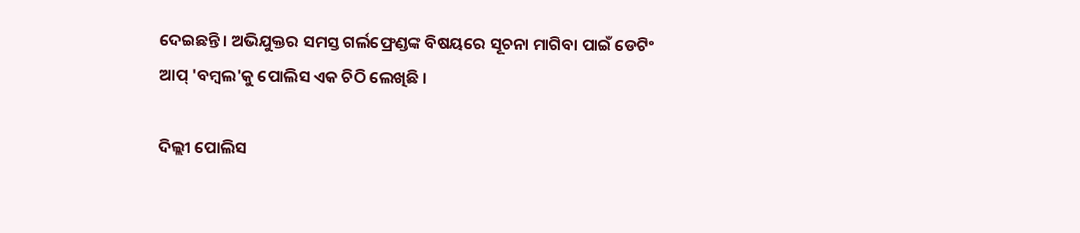ଦେଇଛନ୍ତି । ଅଭିଯୁକ୍ତର ସମସ୍ତ ଗର୍ଲଫ୍ରେଣ୍ଡଙ୍କ ବିଷୟରେ ସୂଚନା ମାଗିବା ପାଇଁ ଡେଟିଂ ଆପ୍ 'ବମ୍ବଲ'କୁ ପୋଲିସ ଏକ ଚିଠି ଲେଖିଛି ।

ଦିଲ୍ଲୀ ପୋଲିସ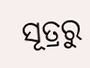ସୂତ୍ରରୁ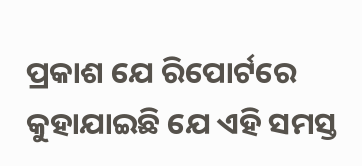ପ୍ରକାଶ ଯେ ରିପୋର୍ଟରେ କୁହାଯାଇଛି ଯେ ଏହି ସମସ୍ତ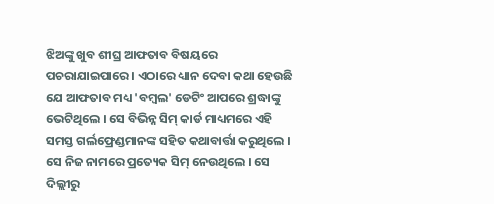ଝିଅଙ୍କୁ ଖୁବ ଶୀଘ୍ର ଆଫତାବ ବିଷୟରେ ପଚରାଯାଇପାରେ । ଏଠାରେ ଧ୍ୟାନ ଦେବା କଥା ହେଉଛି ଯେ ଆଫତାବ ମଧ୍ୟ 'ବମ୍ବଲ' ଡେଟିଂ ଆପରେ ଶ୍ରଦ୍ଧାଙ୍କୁ ଭେଟିଥିଲେ । ସେ ବିଭିନ୍ନ ସିମ୍ କାର୍ଡ ମାଧ୍ୟମରେ ଏହି ସମସ୍ତ ଗର୍ଲଫ୍ରେଣ୍ଡମାନଙ୍କ ସହିତ କଥାବାର୍ତ୍ତା କରୁଥିଲେ । ସେ ନିଜ ନାମରେ ପ୍ରତ୍ୟେକ ସିମ୍ ନେଉଥିଲେ । ସେ ଦିଲ୍ଲୀରୁ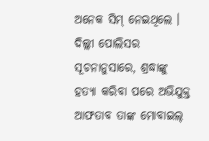ଅନେକ ସିମ୍ ନେଇଥିଲେ । ଦିଲ୍ଲୀ ପୋଲିସର ସୂଚନାନୁସାରେ, ଶ୍ରଦ୍ଧାଙ୍କୁ ହତ୍ୟା କରିବା ପରେ ଅଭିଯୁକ୍ତ ଆଫତାବ ତାଙ୍କ ମୋବାଇଲ୍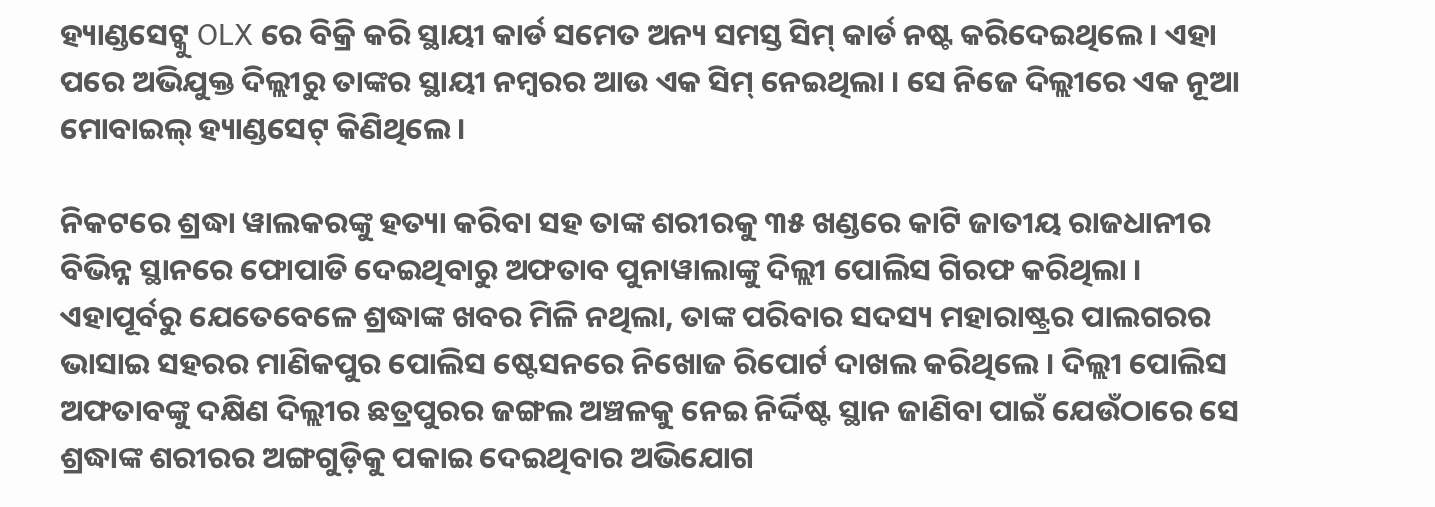ହ୍ୟାଣ୍ଡସେଟ୍କୁ OLX ରେ ବିକ୍ରି କରି ସ୍ଥାୟୀ କାର୍ଡ ସମେତ ଅନ୍ୟ ସମସ୍ତ ସିମ୍ କାର୍ଡ ନଷ୍ଟ କରିଦେଇଥିଲେ । ଏହା ପରେ ଅଭିଯୁକ୍ତ ଦିଲ୍ଲୀରୁ ତାଙ୍କର ସ୍ଥାୟୀ ନମ୍ବରର ଆଉ ଏକ ସିମ୍ ନେଇଥିଲା । ସେ ନିଜେ ଦିଲ୍ଲୀରେ ଏକ ନୂଆ ମୋବାଇଲ୍ ହ୍ୟାଣ୍ଡସେଟ୍ କିଣିଥିଲେ ।

ନିକଟରେ ଶ୍ରଦ୍ଧା ୱାଲକରଙ୍କୁ ହତ୍ୟା କରିବା ସହ ତାଙ୍କ ଶରୀରକୁ ୩୫ ଖଣ୍ଡରେ କାଟି ଜାତୀୟ ରାଜଧାନୀର ବିଭିନ୍ନ ସ୍ଥାନରେ ଫୋପାଡି ଦେଇଥିବାରୁ ଅଫତାବ ପୁନାୱାଲାଙ୍କୁ ଦିଲ୍ଲୀ ପୋଲିସ ଗିରଫ କରିଥିଲା । ଏହାପୂର୍ବରୁ ଯେତେବେଳେ ଶ୍ରଦ୍ଧାଙ୍କ ଖବର ମିଳି ନଥିଲା, ତାଙ୍କ ପରିବାର ସଦସ୍ୟ ମହାରାଷ୍ଟ୍ରର ପାଲଗରର ଭାସାଇ ସହରର ମାଣିକପୁର ପୋଲିସ ଷ୍ଟେସନରେ ନିଖୋଜ ରିପୋର୍ଟ ଦାଖଲ କରିଥିଲେ । ଦିଲ୍ଲୀ ପୋଲିସ ଅଫତାବଙ୍କୁ ଦକ୍ଷିଣ ଦିଲ୍ଲୀର ଛତ୍ରପୁରର ଜଙ୍ଗଲ ଅଞ୍ଚଳକୁ ନେଇ ନିର୍ଦ୍ଦିଷ୍ଟ ସ୍ଥାନ ଜାଣିବା ପାଇଁ ଯେଉଁଠାରେ ସେ ଶ୍ରଦ୍ଧାଙ୍କ ଶରୀରର ଅଙ୍ଗଗୁଡ଼ିକୁ ପକାଇ ଦେଇଥିବାର ଅଭିଯୋଗ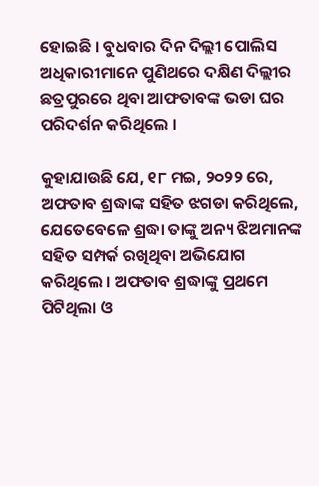ହୋଇଛି । ବୁଧବାର ଦିନ ଦିଲ୍ଲୀ ପୋଲିସ ଅଧିକାରୀମାନେ ପୁଣିଥରେ ଦକ୍ଷିଣ ଦିଲ୍ଲୀର ଛତ୍ରପୁରରେ ଥିବା ଆଫତାବଙ୍କ ଭଡା ଘର ପରିଦର୍ଶନ କରିଥିଲେ ।

କୁହାଯାଉଛି ଯେ, ୧୮ ମଇ, ୨୦୨୨ ରେ, ଅଫତାବ ଶ୍ରଦ୍ଧାଙ୍କ ସହିତ ଝଗଡା କରିଥିଲେ, ଯେତେବେଳେ ଶ୍ରଦ୍ଧା ତାଙ୍କୁ ଅନ୍ୟ ଝିଅମାନଙ୍କ ସହିତ ସମ୍ପର୍କ ରଖିଥିବା ଅଭିଯୋଗ କରିଥିଲେ । ଅଫତାବ ଶ୍ରଦ୍ଧାଙ୍କୁ ପ୍ରଥମେ ପିଟିଥିଲା ଓ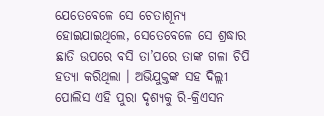ଯେତେବେଳେ ସେ ଚେତାଶୂନ୍ୟ ହୋଇଯାଇଥିଲେ, ସେତେବେଳେ ସେ ଶ୍ରଦ୍ଧାର ଛାତି ଉପରେ ବସି ତା’ପରେ ତାଙ୍କ ଗଳା ଚିପି ହତ୍ୟା କରିଥିଲା । ଅଭିଯୁକ୍ତଙ୍କ ସହ ଦିଲ୍ଲୀ ପୋଲିସ ଏହି ପୁରା ଦୃଶ୍ୟକୁ ରି-କ୍ରିଏସନ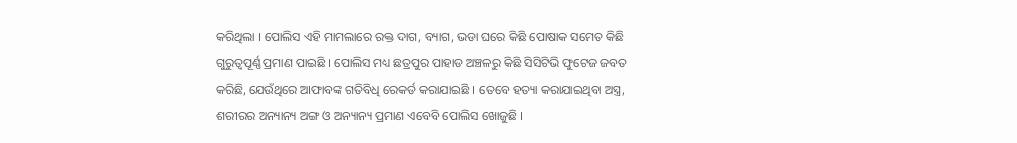କରିଥିଲା । ପୋଲିସ ଏହି ମାମଲାରେ ରକ୍ତ ଦାଗ, ବ୍ୟାଗ, ଭଡା ଘରେ କିଛି ପୋଷାକ ସମେତ କିଛି ଗୁରୁତ୍ୱପୂର୍ଣ୍ଣ ପ୍ରମାଣ ପାଇଛି । ପୋଲିସ ମଧ୍ୟ ଛତ୍ରପୁର ପାହାଡ ଅଞ୍ଚଳରୁ କିଛି ସିସିଟିଭି ଫୁଟେଜ ଜବତ କରିଛି, ଯେଉଁଥିରେ ଆଫାବଙ୍କ ଗତିବିଧି ରେକର୍ଡ କରାଯାଇଛି । ତେବେ ହତ୍ୟା କରାଯାଇଥିବା ଅସ୍ତ୍ର, ଶରୀରର ଅନ୍ୟାନ୍ୟ ଅଙ୍ଗ ଓ ଅନ୍ୟାନ୍ୟ ପ୍ରମାଣ ଏବେବି ପୋଲିସ ଖୋଜୁଛି ।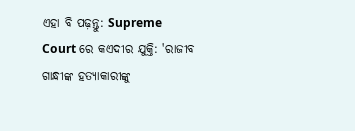ଏହା ବି ପଢ଼ନ୍ତୁ: Supreme Court ରେ କଏଦୀର ଯୁକ୍ତି: 'ରାଜୀବ ଗାନ୍ଧୀଙ୍କ ହତ୍ୟାକାରୀଙ୍କୁ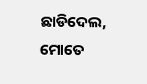ଛାଡିଦେଲ, ମୋତେ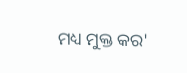ମଧ୍ୟ ମୁକ୍ତ କର'